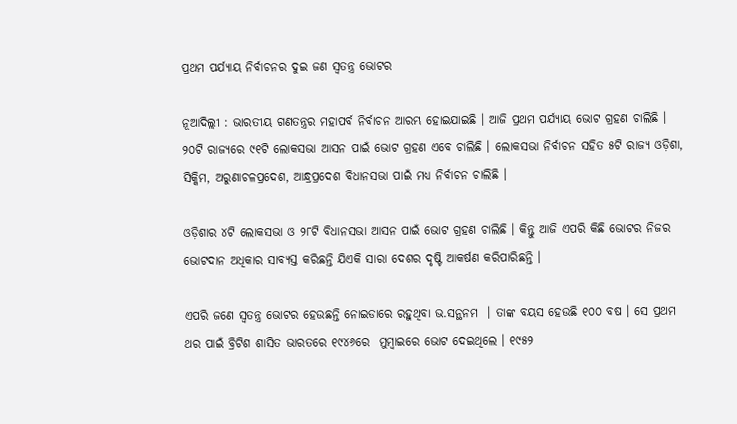ପ୍ରଥମ ପର୍ଯ୍ୟାୟ ନିର୍ବାଚନର ଦୁଇ ଜଣ ସ୍ବତନ୍ତ୍ର ଭୋଟର

ନୂଆଦିଲ୍ଲୀ : ଭାରତୀୟ ଗଣତନ୍ତ୍ରର ମହାପର୍ବ ନିର୍ବାଚନ ଆରମ୍ଭ ହୋଇଯାଇଛି । ଆଜି ପ୍ରଥମ ପର୍ଯ୍ୟାୟ ଭୋଟ ଗ୍ରହଣ ଚାଲିଛି । ୨୦ଟି ରାଜ୍ୟରେ ୯୧ଟି ଲୋକସଭା ଆସନ ପାଇଁ ଭୋଟ ଗ୍ରହଣ ଏବେ ଚାଲିଛି । ଲୋକସଭା ନିର୍ବାଚନ ସହିତ ୫ଟି ରାଜ୍ୟ ଓଡ଼ିଶା, ସିକ୍କିମ, ଅରୁଣାଚଳପ୍ରଦେଶ, ଆନ୍ଧ୍ରପ୍ରଦେଶ ବିଧାନସଭା ପାଇଁ ମଧ୍ୟ ନିର୍ବାଚନ ଚାଲିଛି ।

ଓଡ଼ିଶାର ୪ଟି ଲୋକସଭା ଓ ୨୮ଟି ବିଧାନସଭା ଆସନ ପାଇଁ ଭୋଟ ଗ୍ରହଣ ଚାଲିଛି । କିନ୍ତୁ ଆଜି ଏପରି କିଛି ଭୋଟର ନିଜର ଭୋଟଦାନ ଅଧିକାର ସାବ୍ୟସ୍ତ କରିଛନ୍ତି ଯିଏକି ସାରା ଦେଶର ଦୃଷ୍ଟି ଆକର୍ଷଣ କରିପାରିଛନ୍ତି ।

ଏପରି ଜଣେ ସ୍ବତନ୍ତ୍ର ଭୋଟର ହେଉଛନ୍ତି ନୋଇଡାରେ ରହୁଥିବା ଭ.ସନ୍ଥନମ  । ତାଙ୍କ ବୟସ ହେଉଛି ୧୦୦ ବଷ । ସେ ପ୍ରଥମ ଥର ପାଇଁ ବ୍ରିଟିଶ ଶାସିତ ଭାରତରେ ୧୯୪୬ରେ  ମୁମ୍ବାଇରେ ଭୋଟ ଦେଇଥିଲେ । ୧୯୫୨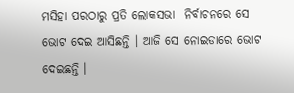ମସିହା ପରଠାରୁ ପ୍ରତି ଲୋକସଭା  ନିର୍ବାଚନରେ ସେ ଭୋଟ ଦେଇ ଆସିଛନ୍ତି । ଆଜି ସେ ନୋଇଡାରେ ଭୋଟ ଦେଇଛନ୍ତି ।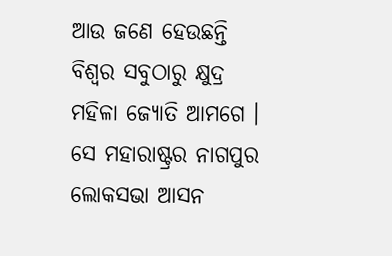ଆଉ ଜଣେ ହେଉଛନ୍ତି ବିଶ୍ୱର ସବୁଠାରୁ କ୍ଷୁଦ୍ର ମହିଳା ଜ୍ୟୋତି ଆମଗେ । ସେ ମହାରାଷ୍ଟ୍ରର ନାଗପୁର ଲୋକସଭା ଆସନ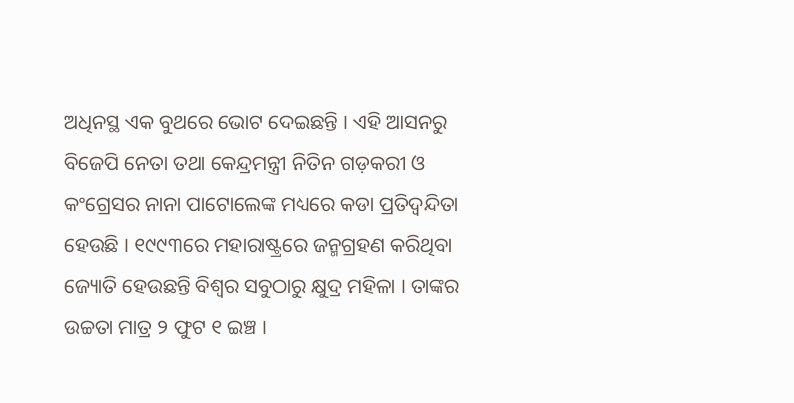ଅଧିନସ୍ଥ ଏକ ବୁଥରେ ଭୋଟ ଦେଇଛନ୍ତି । ଏହି ଆସନରୁ ବିଜେପି ନେତା ତଥା କେନ୍ଦ୍ରମନ୍ତ୍ରୀ ନିତିନ ଗଡ଼କରୀ ଓ କଂଗ୍ରେସର ନାନା ପାଟୋଲେଙ୍କ ମଧ୍ୟରେ କଡା ପ୍ରତିଦ୍ୱନ୍ଦିତା ହେଉଛି । ୧୯୯୩ରେ ମହାରାଷ୍ଟ୍ରରେ ଜନ୍ମଗ୍ରହଣ କରିଥିବା ଜ୍ୟୋତି ହେଉଛନ୍ତି ବିଶ୍ୱର ସବୁଠାରୁ କ୍ଷୁଦ୍ର ମହିଳା । ତାଙ୍କର ଉଚ୍ଚତା ମାତ୍ର ୨ ଫୁଟ ୧ ଇଞ୍ଚ ।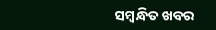ସମ୍ବନ୍ଧିତ ଖବର